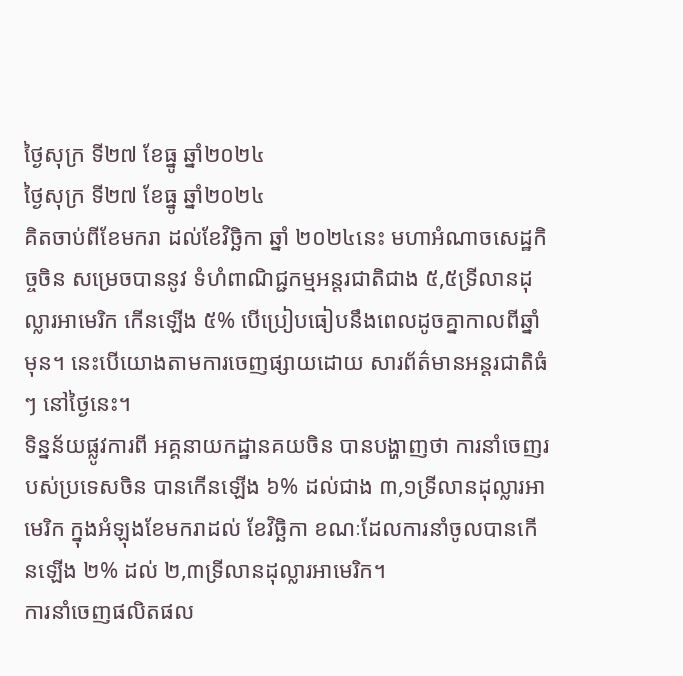ថ្ងៃសុក្រ ទី២៧ ខែធ្នូ ឆ្នាំ២០២៤
ថ្ងៃសុក្រ ទី២៧ ខែធ្នូ ឆ្នាំ២០២៤
គិតចាប់ពីខែមករា ដល់ខែវិច្ឆិកា ឆ្នាំ ២០២៤នេះ មហាអំណាចសេដ្ឋកិច្ចចិន សម្រេចបាននូវ ទំហំពាណិជ្ជកម្មអន្តរជាតិជាង ៥,៥ទ្រីលានដុល្លារអាមេរិក កើនឡើង ៥% បើប្រៀបធៀបនឹងពេលដូចគ្នាកាលពីឆ្នាំមុន។ នេះបើយោងតាមការចេញផ្សាយដោយ សារព័ត៌មានអន្តរជាតិធំៗ នៅថ្ងៃនេះ។
ទិន្នន័យផ្លូវការពី អគ្គនាយកដ្ឋានគយចិន បានបង្ហាញថា ការនាំចេញរបស់ប្រទេសចិន បានកើនឡើង ៦% ដល់ជាង ៣,១ទ្រីលានដុល្លារអាមេរិក ក្នុងអំឡុងខែមករាដល់ ខែវិច្ឆិកា ខណៈដែលការនាំចូលបានកើនឡើង ២% ដល់ ២,៣ទ្រីលានដុល្លារអាមេរិក។
ការនាំចេញផលិតផល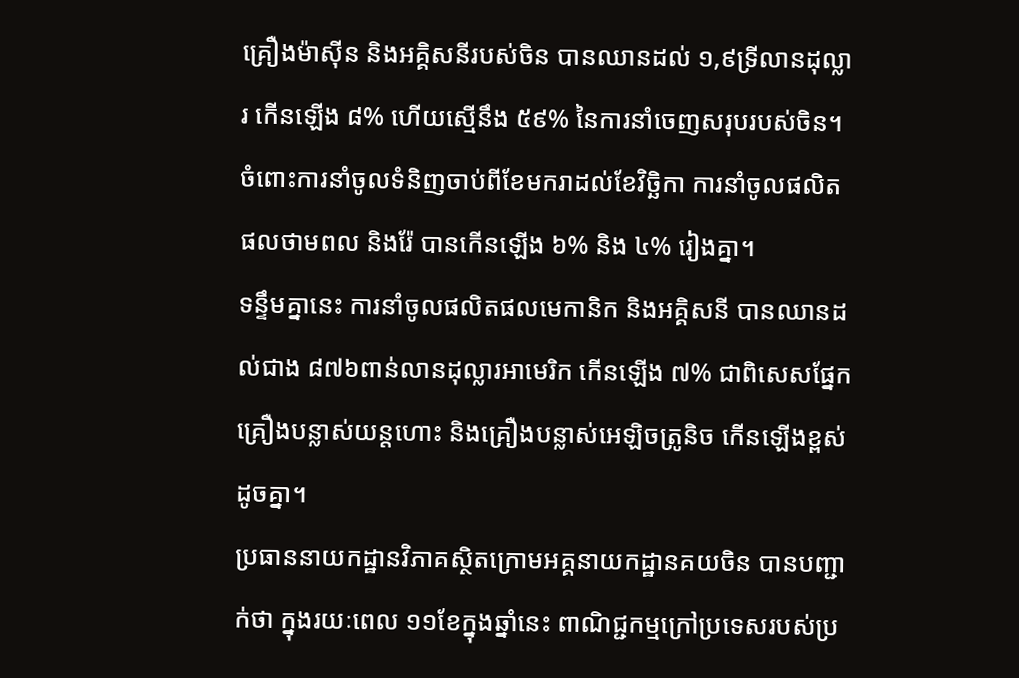គ្រឿងម៉ាស៊ីន និងអគ្គិសនីរបស់ចិន បានឈានដល់ ១,៩ទ្រីលានដុល្លារ កើនឡើង ៨% ហើយស្មើនឹង ៥៩% នៃការនាំចេញសរុបរបស់ចិន។
ចំពោះការនាំចូលទំនិញចាប់ពីខែមករាដល់ខែវិច្ឆិកា ការនាំចូលផលិតផលថាមពល និងរ៉ែ បានកើនឡើង ៦% និង ៤% រៀងគ្នា។
ទន្ទឹមគ្នានេះ ការនាំចូលផលិតផលមេកានិក និងអគ្គិសនី បានឈានដល់ជាង ៨៧៦ពាន់លានដុល្លារអាមេរិក កើនឡើង ៧% ជាពិសេសផ្នែកគ្រឿងបន្លាស់យន្តហោះ និងគ្រឿងបន្លាស់អេឡិចត្រូនិច កើនឡើងខ្ពស់ដូចគ្នា។
ប្រធាននាយកដ្ឋានវិភាគស្ថិតក្រោមអគ្គនាយកដ្ឋានគយចិន បានបញ្ជាក់ថា ក្នុងរយៈពេល ១១ខែក្នុងឆ្នាំនេះ ពាណិជ្ជកម្មក្រៅប្រទេសរបស់ប្រ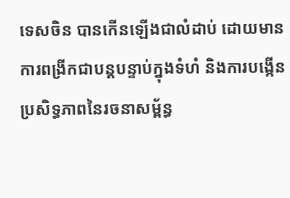ទេសចិន បានកើនឡើងជាលំដាប់ ដោយមានការពង្រីកជាបន្តបន្ទាប់ក្នុងទំហំ និងការបង្កើនប្រសិទ្ធភាពនៃរចនាសម្ព័ន្ធ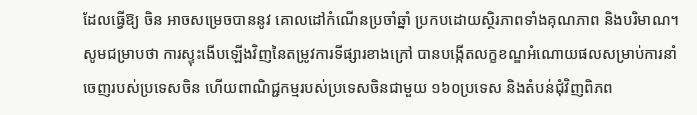ដែលធ្វើឱ្យ ចិន អាចសម្រេចបាននូវ គោលដៅកំណើនប្រចាំឆ្នាំ ប្រកបដោយស្ថិរភាពទាំងគុណភាព និងបរិមាណ។
សូមជម្រាបថា ការស្ទុះងើបឡើងវិញនៃតម្រូវការទីផ្សារខាងក្រៅ បានបង្កើតលក្ខខណ្ឌអំណោយផលសម្រាប់ការនាំចេញរបស់ប្រទេសចិន ហើយពាណិជ្ជកម្មរបស់ប្រទេសចិនជាមួយ ១៦០ប្រទេស និងតំបន់ជុំវិញពិភព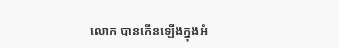លោក បានកើនឡើងក្នុងអំ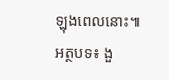ឡុងពេលនោះ៕
អត្ថបទ៖ ងួ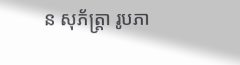ន សុភ័ត្រ្តា រូបភា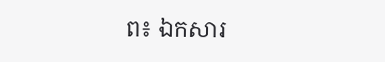ព៖ ឯកសារ